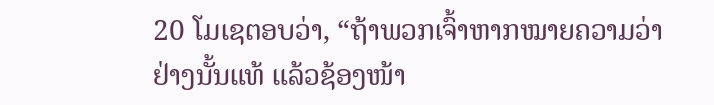20 ໂມເຊຕອບວ່າ, “ຖ້າພວກເຈົ້າຫາກໝາຍຄວາມວ່າຢ່າງນັ້ນແທ້ ແລ້ວຊ້ອງໜ້າ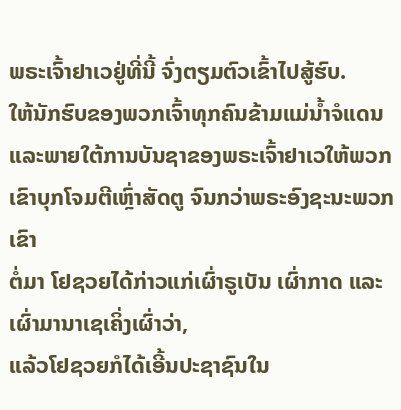ພຣະເຈົ້າຢາເວຢູ່ທີ່ນີ້ ຈົ່ງຕຽມຕົວເຂົ້າໄປສູ້ຮົບ.
ໃຫ້ນັກຮົບຂອງພວກເຈົ້າທຸກຄົນຂ້າມແມ່ນໍ້າຈໍແດນ ແລະພາຍໃຕ້ການບັນຊາຂອງພຣະເຈົ້າຢາເວໃຫ້ພວກເຂົາບຸກໂຈມຕີເຫຼົ່າສັດຕູ ຈົນກວ່າພຣະອົງຊະນະພວກເຂົາ
ຕໍ່ມາ ໂຢຊວຍໄດ້ກ່າວແກ່ເຜົ່າຣູເບັນ ເຜົ່າກາດ ແລະເຜົ່າມານາເຊເຄິ່ງເຜົ່າວ່າ,
ແລ້ວໂຢຊວຍກໍໄດ້ເອີ້ນປະຊາຊົນໃນ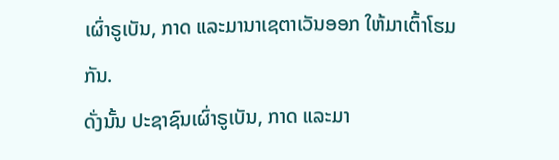ເຜົ່າຣູເບັນ, ກາດ ແລະມານາເຊຕາເວັນອອກ ໃຫ້ມາເຕົ້າໂຮມກັນ.
ດັ່ງນັ້ນ ປະຊາຊົນເຜົ່າຣູເບັນ, ກາດ ແລະມາ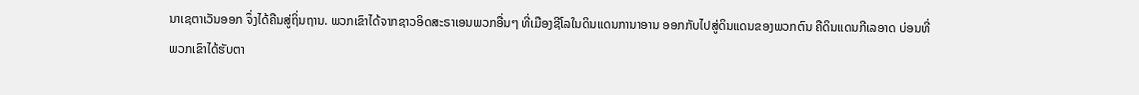ນາເຊຕາເວັນອອກ ຈຶ່ງໄດ້ຄືນສູ່ຖິ່ນຖານ. ພວກເຂົາໄດ້ຈາກຊາວອິດສະຣາເອນພວກອື່ນໆ ທີ່ເມືອງຊີໂລໃນດິນແດນການາອານ ອອກກັບໄປສູ່ດິນແດນຂອງພວກຕົນ ຄືດິນແດນກີເລອາດ ບ່ອນທີ່ພວກເຂົາໄດ້ຮັບຕາ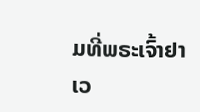ມທີ່ພຣະເຈົ້າຢາເວ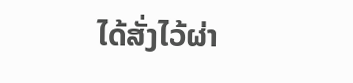ໄດ້ສັ່ງໄວ້ຜ່າ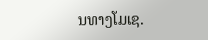ນທາງໂມເຊ.